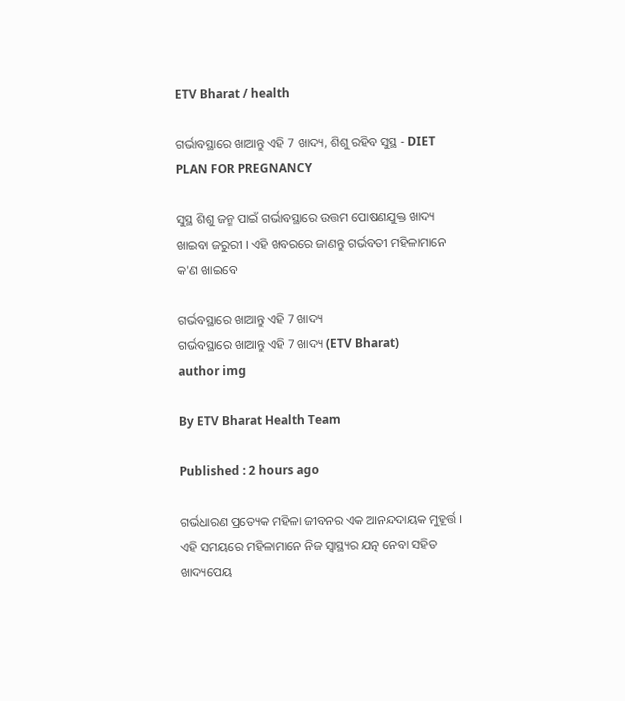ETV Bharat / health

ଗର୍ଭାବସ୍ଥାରେ ଖାଆନ୍ତୁ ଏହି 7 ଖାଦ୍ୟ, ଶିଶୁ ରହିବ ସୁସ୍ଥ - DIET PLAN FOR PREGNANCY

ସୁସ୍ଥ ଶିଶୁ ଜନ୍ମ ପାଇଁ ଗର୍ଭାବସ୍ଥାରେ ଉତ୍ତମ ପୋଷଣଯୁକ୍ତ ଖାଦ୍ୟ ଖାଇବା ଜରୁରୀ । ଏହି ଖବରରେ ଜାଣନ୍ତୁ ଗର୍ଭବତୀ ମହିଳାମାନେ କ'ଣ ଖାଇବେ

ଗର୍ଭବସ୍ଥାରେ ଖାଆନ୍ତୁ ଏହି 7 ଖାଦ୍ୟ
ଗର୍ଭବସ୍ଥାରେ ଖାଆନ୍ତୁ ଏହି 7 ଖାଦ୍ୟ (ETV Bharat)
author img

By ETV Bharat Health Team

Published : 2 hours ago

ଗର୍ଭଧାରଣ ପ୍ରତ୍ୟେକ ମହିଳା ଜୀବନର ଏକ ଆନନ୍ଦଦାୟକ ମୁହୂର୍ତ୍ତ । ଏହି ସମୟରେ ମହିଳାମାନେ ନିଜ ସ୍ବାସ୍ଥ୍ୟର ଯତ୍ନ ନେବା ସହିତ ଖାଦ୍ୟପେୟ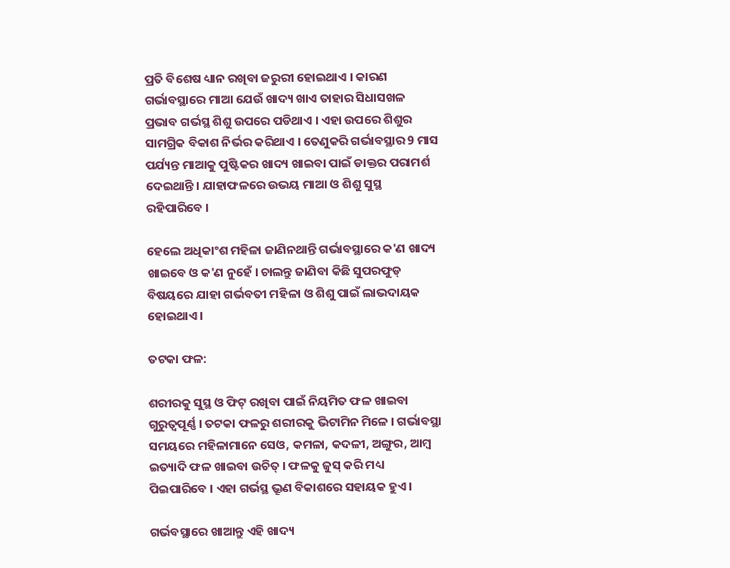ପ୍ରତି ବିଶେଷ ଧ୍ୟାନ ରଖିବା ଜରୁରୀ ହୋଇଥାଏ । କାରଣ ଗର୍ଭାବସ୍ଥାରେ ମାଆ ଯେଉଁ ଖାଦ୍ୟ ଖାଏ ତାହାର ସିଧାସଖଳ ପ୍ରଭାବ ଗର୍ଭସ୍ଥ ଶିଶୁ ଉପରେ ପଡିଥାଏ । ଏହା ଉପରେ ଶିଶୁର ସାମଗ୍ରିକ ବିକାଶ ନିର୍ଭର କରିଥାଏ । ତେଣୁକରି ଗର୍ଭାବସ୍ଥାର 9 ମାସ ପର୍ଯ୍ୟନ୍ତ ମାଆକୁ ପୁଷ୍ଟିକର ଖାଦ୍ୟ ଖାଇବା ପାଇଁ ଡାକ୍ତର ପରାମର୍ଶ ଦେଇଥାନ୍ତି । ଯାହାଫଳରେ ଉଭୟ ମାଆ ଓ ଶିଶୁ ସୁସ୍ଥ ରହିପାରିବେ ।

ହେଲେ ଅଧିକାଂଶ ମହିଳା ଜାଣିନଥାନ୍ତି ଗର୍ଭାବସ୍ଥାରେ କ'ଣ ଖାଦ୍ୟ ଖାଇବେ ଓ କ'ଣ ନୁହେଁ । ଚାଲନ୍ତୁ ଜାଣିବା କିଛି ସୁପରଫୁଡ୍ ବିଷୟରେ ଯାହା ଗର୍ଭବତୀ ମହିଳା ଓ ଶିଶୁ ପାଇଁ ଲାଭଦାୟକ ହୋଇଥାଏ ।

ତଟକା ଫଳ:

ଶରୀରକୁ ସୁସ୍ଥ ଓ ଫିଟ୍ ରଖିବା ପାଇଁ ନିୟମିତ ଫଳ ଖାଇବା ଗୁରୁତ୍ବପୂର୍ଣ୍ଣ । ତଟକା ଫଳରୁ ଶରୀରକୁ ଭିଟାମିନ ମିଳେ । ଗର୍ଭାବସ୍ଥା ସମୟରେ ମହିଳାମାନେ ସେଓ, କମଳା, କଦଳୀ, ଅଙ୍ଗୁର, ଆମ୍ବ ଇତ୍ୟାଦି ଫଳ ଖାଇବା ଉଚିତ୍ । ଫଳକୁ ଜୁସ୍ କରି ମଧ୍ୟ ପିଇପାରିବେ । ଏହା ଗର୍ଭସ୍ଥ ଭ୍ରୂଣ ବିକାଶରେ ସହାୟକ ହୁଏ ।

ଗର୍ଭବସ୍ଥାରେ ଖାଆନ୍ତୁ ଏହି ଖାଦ୍ୟ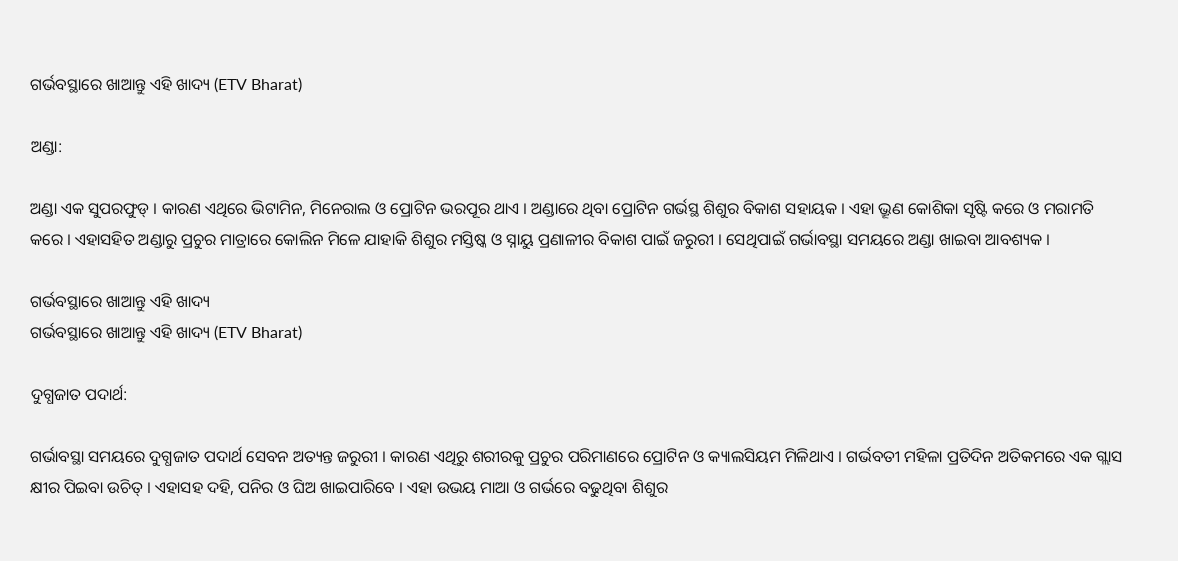ଗର୍ଭବସ୍ଥାରେ ଖାଆନ୍ତୁ ଏହି ଖାଦ୍ୟ (ETV Bharat)

ଅଣ୍ଡା:

ଅଣ୍ଡା ଏକ ସୁପରଫୁଡ୍ । କାରଣ ଏଥିରେ ଭିଟାମିନ, ମିନେରାଲ ଓ ପ୍ରୋଟିନ ଭରପୂର ଥାଏ । ଅଣ୍ଡାରେ ଥିବା ପ୍ରୋଟିନ ଗର୍ଭସ୍ଥ ଶିଶୁର ବିକାଶ ସହାୟକ । ଏହା ଭ୍ରୂଣ କୋଶିକା ସୃଷ୍ଟି କରେ ଓ ମରାମତି କରେ । ଏହାସହିତ ଅଣ୍ଡାରୁ ପ୍ରଚୁର ମାତ୍ରାରେ କୋଲିନ ମିଳେ ଯାହାକି ଶିଶୁର ମସ୍ତିଷ୍କ ଓ ସ୍ନାୟୁ ପ୍ରଣାଳୀର ବିକାଶ ପାଇଁ ଜରୁରୀ । ସେଥିପାଇଁ ଗର୍ଭାବସ୍ଥା ସମୟରେ ଅଣ୍ଡା ଖାଇବା ଆବଶ୍ୟକ ।

ଗର୍ଭବସ୍ଥାରେ ଖାଆନ୍ତୁ ଏହି ଖାଦ୍ୟ
ଗର୍ଭବସ୍ଥାରେ ଖାଆନ୍ତୁ ଏହି ଖାଦ୍ୟ (ETV Bharat)

ଦୁଗ୍ଧଜାତ ପଦାର୍ଥ:

ଗର୍ଭାବସ୍ଥା ସମୟରେ ଦୁଗ୍ଧଜାତ ପଦାର୍ଥ ସେବନ ଅତ୍ୟନ୍ତ ଜରୁରୀ । କାରଣ ଏଥିରୁ ଶରୀରକୁ ପ୍ରଚୁର ପରିମାଣରେ ପ୍ରୋଟିନ ଓ କ୍ୟାଲସିୟମ ମିଳିଥାଏ । ଗର୍ଭବତୀ ମହିଳା ପ୍ରତିଦିନ ଅତିକମରେ ଏକ ଗ୍ଲାସ କ୍ଷୀର ପିଇବା ଉଚିତ୍ । ଏହାସହ ଦହି, ପନିର ଓ ଘିଅ ଖାଇପାରିବେ । ଏହା ଉଭୟ ମାଆ ଓ ଗର୍ଭରେ ବଢୁଥିବା ଶିଶୁର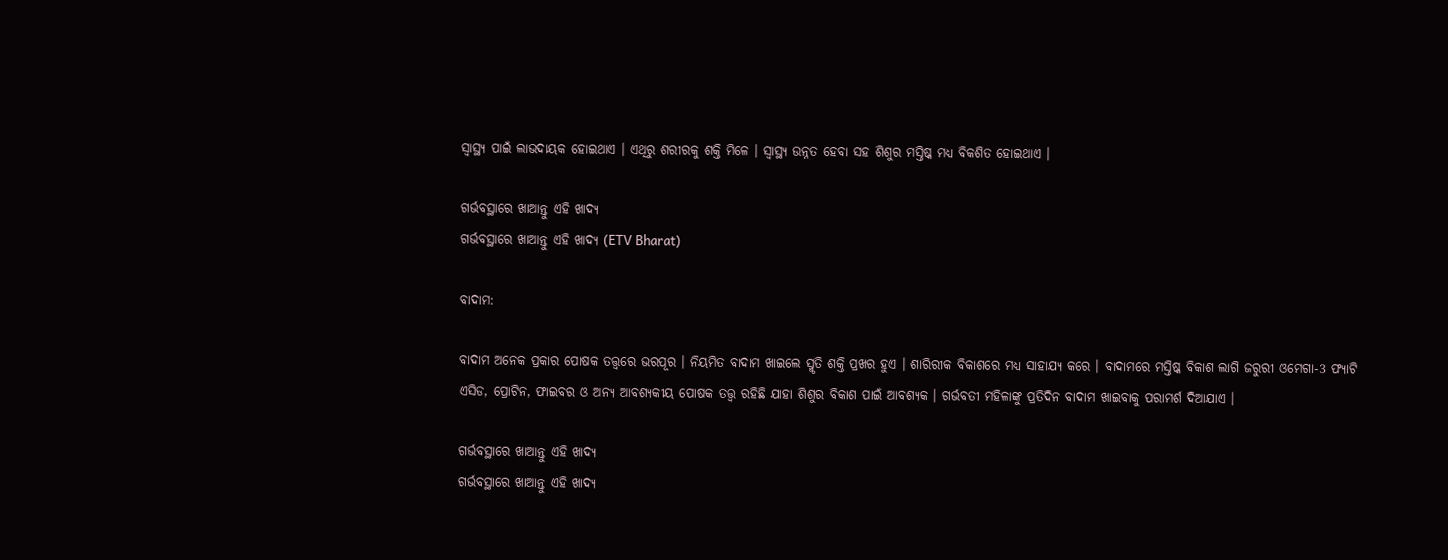ସ୍ବାସ୍ଥ୍ୟ ପାଇଁ ଲାଭଦାୟକ ହୋଇଥାଏ । ଏଥିରୁ ଶରୀରକୁ ଶକ୍ତି ମିଳେ । ସ୍ବାସ୍ଥ୍ୟ ଉନ୍ନତ ହେବା ସହ ଶିଶୁର ମସ୍ତିଷ୍କ ମଧ୍ୟ ବିକଶିତ ହୋଇଥାଏ ।

ଗର୍ଭବସ୍ଥାରେ ଖାଆନ୍ତୁ ଏହି ଖାଦ୍ୟ
ଗର୍ଭବସ୍ଥାରେ ଖାଆନ୍ତୁ ଏହି ଖାଦ୍ୟ (ETV Bharat)

ବାଦାମ:

ବାଦାମ ଅନେକ ପ୍ରକାର ପୋଷକ ତତ୍ତ୍ବରେ ଭରପୂର । ନିୟମିତ ବାଦାମ ଖାଇଲେ ସ୍ମୃତି ଶକ୍ତି ପ୍ରଖର ହୁଏ । ଶାରିରୀକ ବିକାଶରେ ମଧ୍ୟ ସାହାଯ୍ୟ କରେ । ବାଦାମରେ ମସ୍ତିଷ୍କ ବିକାଶ ଲାଗି ଜରୁରୀ ଓମେଗା-3 ଫ୍ୟାଟି ଏସିଡ, ପ୍ରୋଟିନ, ଫାଇବର ଓ ଅନ୍ୟ ଆବଶ୍ୟକୀୟ ପୋଷକ ତତ୍ତ୍ବ ରହିଛି ଯାହା ଶିଶୁର ବିକାଶ ପାଇଁ ଆବଶ୍ୟକ । ଗର୍ଭବତୀ ମହିଳାଙ୍କୁ ପ୍ରତିଦିନ ବାଦାମ ଖାଇବାକୁ ପରାମର୍ଶ ଦିଆଯାଏ ।

ଗର୍ଭବସ୍ଥାରେ ଖାଆନ୍ତୁ ଏହି ଖାଦ୍ୟ
ଗର୍ଭବସ୍ଥାରେ ଖାଆନ୍ତୁ ଏହି ଖାଦ୍ୟ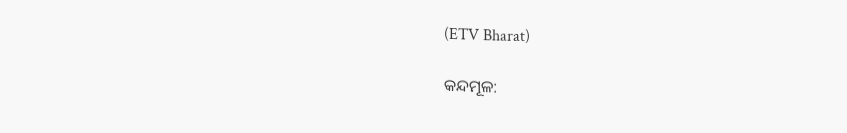(ETV Bharat)

କନ୍ଦମୂଳ: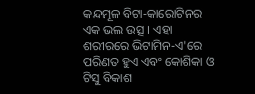କନ୍ଦମୂଳ ବିଟା-କାରୋଟିନର ଏକ ଭଲ ଉତ୍ସ । ଏହା ଶରୀରରେ ଭିଟାମିନ-ଏ'ରେ ପରିଣତ ହୁଏ ଏବଂ କୋଶିକା ଓ ଟିସୁ ବିକାଶ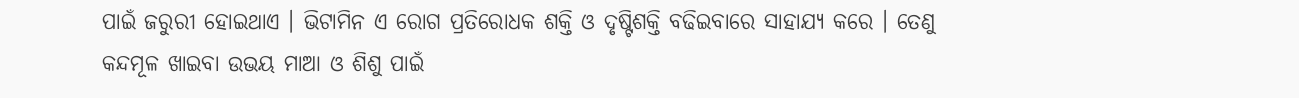ପାଇଁ ଜରୁରୀ ହୋଇଥାଏ । ଭିଟାମିନ ଏ ରୋଗ ପ୍ରତିରୋଧକ ଶକ୍ତି ଓ ଦୃଷ୍ଟିଶକ୍ତି ବଢିଇବାରେ ସାହାଯ୍ୟ କରେ । ତେଣୁ କନ୍ଦମୂଳ ଖାଇବା ଉଭୟ ମାଆ ଓ ଶିଶୁ ପାଇଁ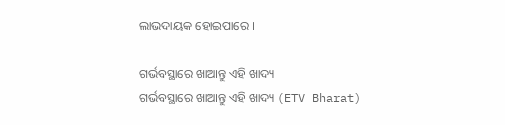ଲାଭଦାୟକ ହୋଇପାରେ ।

ଗର୍ଭବସ୍ଥାରେ ଖାଆନ୍ତୁ ଏହି ଖାଦ୍ୟ
ଗର୍ଭବସ୍ଥାରେ ଖାଆନ୍ତୁ ଏହି ଖାଦ୍ୟ (ETV Bharat)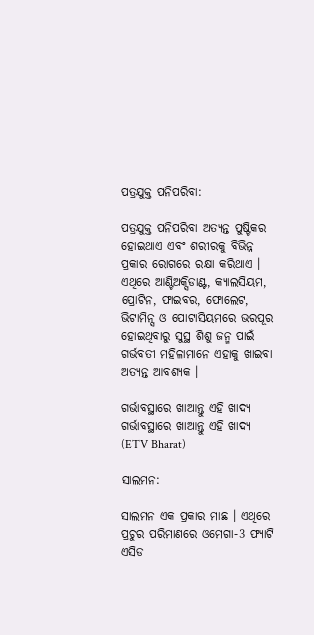ପତ୍ରଯୁକ୍ତ ପନିପରିବା:

ପତ୍ରଯୁକ୍ତ ପନିପରିବା ଅତ୍ୟନ୍ତ ପୁଷ୍ଟିକର ହୋଇଥାଏ ଏବଂ ଶରୀରକୁ ବିଭିନ୍ନ ପ୍ରକାର ରୋଗରେ ରକ୍ଷା କରିଥାଏ । ଏଥିରେ ଆଣ୍ଟିଅକ୍ସିଡାଣ୍ଟ, କ୍ୟାଲସିୟମ, ପ୍ରୋଟିନ, ଫାଇବର, ଫୋଲେଟ, ଭିଟାମିନ୍ସ ଓ ପୋଟାସିୟମରେ ଭରପୂର ହୋଇଥିବାରୁ ସୁସ୍ଥ ଶିଶୁ ଜନ୍ମ ପାଇଁ ଗର୍ଭବତୀ ମହିଳାମାନେ ଏହାକୁ ଖାଇବା ଅତ୍ୟନ୍ତ ଆବଶ୍ୟକ ।

ଗର୍ଭାବସ୍ଥାରେ ଖାଆନ୍ତୁ ଏହି ଖାଦ୍ୟ
ଗର୍ଭାବସ୍ଥାରେ ଖାଆନ୍ତୁ ଏହି ଖାଦ୍ୟ (ETV Bharat)

ସାଲମନ:

ସାଲମନ ଏକ ପ୍ରକାର ମାଛ । ଏଥିରେ ପ୍ରଚୁର ପରିମାଣରେ ଓମେଗା-3 ଫ୍ୟାଟି ଏସିଡ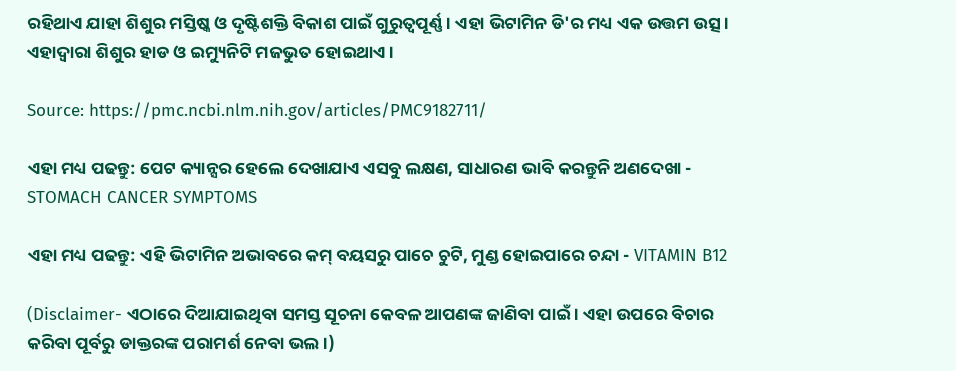ରହିଥାଏ ଯାହା ଶିଶୁର ମସ୍ତିଷ୍କ ଓ ଦୃଷ୍ଟିଶକ୍ତି ବିକାଶ ପାଇଁ ଗୁରୁତ୍ବପୂର୍ଣ୍ଣ । ଏହା ଭିଟାମିନ ଡି'ର ମଧ୍ୟ ଏକ ଉତ୍ତମ ଉତ୍ସ । ଏହାଦ୍ବାରା ଶିଶୁର ହାଡ ଓ ଇମ୍ୟୁନିଟି ମଜଭୁତ ହୋଇଥାଏ ।

Source: https://pmc.ncbi.nlm.nih.gov/articles/PMC9182711/

ଏହା ମଧ୍ୟ ପଢନ୍ତୁ: ପେଟ କ୍ୟାନ୍ସର ହେଲେ ଦେଖାଯାଏ ଏସବୁ ଲକ୍ଷଣ, ସାଧାରଣ ଭାବି କରନ୍ତୁନି ଅଣଦେଖା - STOMACH CANCER SYMPTOMS

ଏହା ମଧ୍ୟ ପଢନ୍ତୁ: ଏହି ଭିଟାମିନ ଅଭାବରେ କମ୍ ବୟସରୁ ପାଚେ ଚୁଟି, ମୁଣ୍ଡ ହୋଇପାରେ ଚନ୍ଦା - VITAMIN B12

(Disclaimer- ଏଠାରେ ଦିଆଯାଇଥିବା ସମସ୍ତ ସୂଚନା କେବଳ ଆପଣଙ୍କ ଜାଣିବା ପାଇଁ । ଏହା ଉପରେ ବିଚାର କରିବା ପୂର୍ବରୁ ଡାକ୍ତରଙ୍କ ପରାମର୍ଶ ନେବା ଭଲ ।)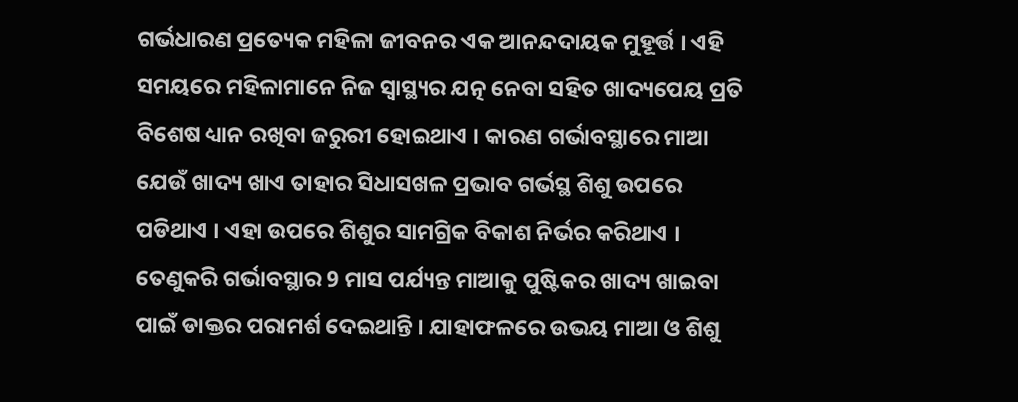ଗର୍ଭଧାରଣ ପ୍ରତ୍ୟେକ ମହିଳା ଜୀବନର ଏକ ଆନନ୍ଦଦାୟକ ମୁହୂର୍ତ୍ତ । ଏହି ସମୟରେ ମହିଳାମାନେ ନିଜ ସ୍ବାସ୍ଥ୍ୟର ଯତ୍ନ ନେବା ସହିତ ଖାଦ୍ୟପେୟ ପ୍ରତି ବିଶେଷ ଧ୍ୟାନ ରଖିବା ଜରୁରୀ ହୋଇଥାଏ । କାରଣ ଗର୍ଭାବସ୍ଥାରେ ମାଆ ଯେଉଁ ଖାଦ୍ୟ ଖାଏ ତାହାର ସିଧାସଖଳ ପ୍ରଭାବ ଗର୍ଭସ୍ଥ ଶିଶୁ ଉପରେ ପଡିଥାଏ । ଏହା ଉପରେ ଶିଶୁର ସାମଗ୍ରିକ ବିକାଶ ନିର୍ଭର କରିଥାଏ । ତେଣୁକରି ଗର୍ଭାବସ୍ଥାର 9 ମାସ ପର୍ଯ୍ୟନ୍ତ ମାଆକୁ ପୁଷ୍ଟିକର ଖାଦ୍ୟ ଖାଇବା ପାଇଁ ଡାକ୍ତର ପରାମର୍ଶ ଦେଇଥାନ୍ତି । ଯାହାଫଳରେ ଉଭୟ ମାଆ ଓ ଶିଶୁ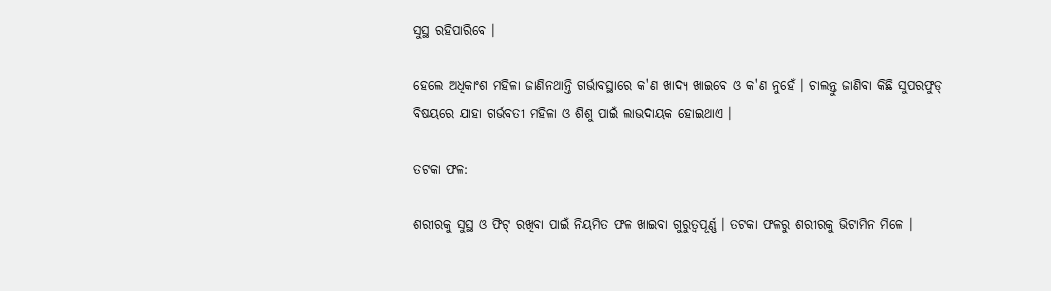ସୁସ୍ଥ ରହିପାରିବେ ।

ହେଲେ ଅଧିକାଂଶ ମହିଳା ଜାଣିନଥାନ୍ତି ଗର୍ଭାବସ୍ଥାରେ କ'ଣ ଖାଦ୍ୟ ଖାଇବେ ଓ କ'ଣ ନୁହେଁ । ଚାଲନ୍ତୁ ଜାଣିବା କିଛି ସୁପରଫୁଡ୍ ବିଷୟରେ ଯାହା ଗର୍ଭବତୀ ମହିଳା ଓ ଶିଶୁ ପାଇଁ ଲାଭଦାୟକ ହୋଇଥାଏ ।

ତଟକା ଫଳ:

ଶରୀରକୁ ସୁସ୍ଥ ଓ ଫିଟ୍ ରଖିବା ପାଇଁ ନିୟମିତ ଫଳ ଖାଇବା ଗୁରୁତ୍ବପୂର୍ଣ୍ଣ । ତଟକା ଫଳରୁ ଶରୀରକୁ ଭିଟାମିନ ମିଳେ ।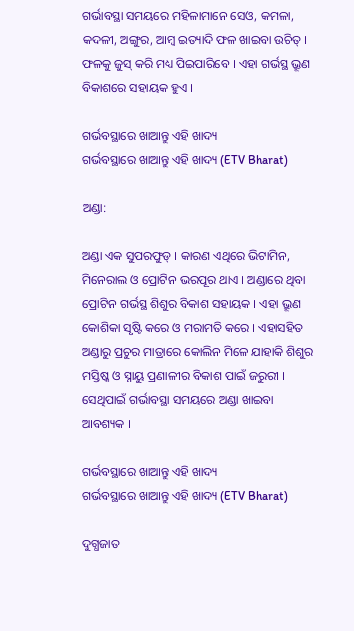ଗର୍ଭାବସ୍ଥା ସମୟରେ ମହିଳାମାନେ ସେଓ, କମଳା, କଦଳୀ, ଅଙ୍ଗୁର, ଆମ୍ବ ଇତ୍ୟାଦି ଫଳ ଖାଇବା ଉଚିତ୍ । ଫଳକୁ ଜୁସ୍ କରି ମଧ୍ୟ ପିଇପାରିବେ । ଏହା ଗର୍ଭସ୍ଥ ଭ୍ରୂଣ ବିକାଶରେ ସହାୟକ ହୁଏ ।

ଗର୍ଭବସ୍ଥାରେ ଖାଆନ୍ତୁ ଏହି ଖାଦ୍ୟ
ଗର୍ଭବସ୍ଥାରେ ଖାଆନ୍ତୁ ଏହି ଖାଦ୍ୟ (ETV Bharat)

ଅଣ୍ଡା:

ଅଣ୍ଡା ଏକ ସୁପରଫୁଡ୍ । କାରଣ ଏଥିରେ ଭିଟାମିନ, ମିନେରାଲ ଓ ପ୍ରୋଟିନ ଭରପୂର ଥାଏ । ଅଣ୍ଡାରେ ଥିବା ପ୍ରୋଟିନ ଗର୍ଭସ୍ଥ ଶିଶୁର ବିକାଶ ସହାୟକ । ଏହା ଭ୍ରୂଣ କୋଶିକା ସୃଷ୍ଟି କରେ ଓ ମରାମତି କରେ । ଏହାସହିତ ଅଣ୍ଡାରୁ ପ୍ରଚୁର ମାତ୍ରାରେ କୋଲିନ ମିଳେ ଯାହାକି ଶିଶୁର ମସ୍ତିଷ୍କ ଓ ସ୍ନାୟୁ ପ୍ରଣାଳୀର ବିକାଶ ପାଇଁ ଜରୁରୀ । ସେଥିପାଇଁ ଗର୍ଭାବସ୍ଥା ସମୟରେ ଅଣ୍ଡା ଖାଇବା ଆବଶ୍ୟକ ।

ଗର୍ଭବସ୍ଥାରେ ଖାଆନ୍ତୁ ଏହି ଖାଦ୍ୟ
ଗର୍ଭବସ୍ଥାରେ ଖାଆନ୍ତୁ ଏହି ଖାଦ୍ୟ (ETV Bharat)

ଦୁଗ୍ଧଜାତ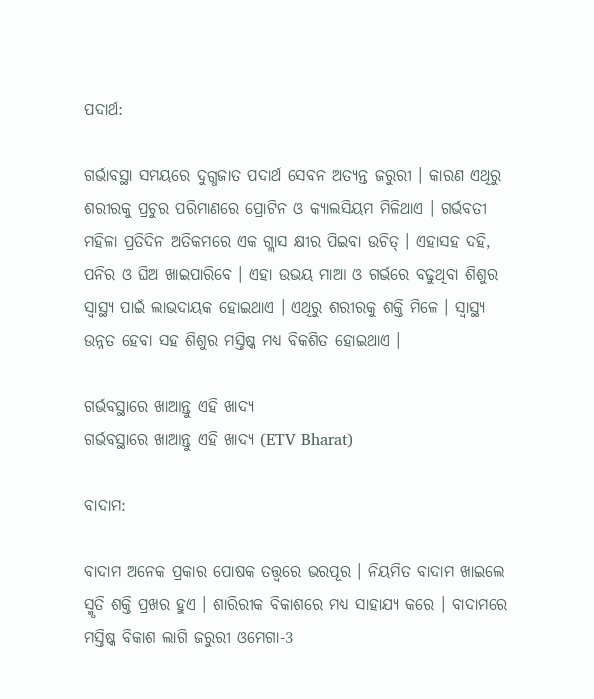ପଦାର୍ଥ:

ଗର୍ଭାବସ୍ଥା ସମୟରେ ଦୁଗ୍ଧଜାତ ପଦାର୍ଥ ସେବନ ଅତ୍ୟନ୍ତ ଜରୁରୀ । କାରଣ ଏଥିରୁ ଶରୀରକୁ ପ୍ରଚୁର ପରିମାଣରେ ପ୍ରୋଟିନ ଓ କ୍ୟାଲସିୟମ ମିଳିଥାଏ । ଗର୍ଭବତୀ ମହିଳା ପ୍ରତିଦିନ ଅତିକମରେ ଏକ ଗ୍ଲାସ କ୍ଷୀର ପିଇବା ଉଚିତ୍ । ଏହାସହ ଦହି, ପନିର ଓ ଘିଅ ଖାଇପାରିବେ । ଏହା ଉଭୟ ମାଆ ଓ ଗର୍ଭରେ ବଢୁଥିବା ଶିଶୁର ସ୍ବାସ୍ଥ୍ୟ ପାଇଁ ଲାଭଦାୟକ ହୋଇଥାଏ । ଏଥିରୁ ଶରୀରକୁ ଶକ୍ତି ମିଳେ । ସ୍ବାସ୍ଥ୍ୟ ଉନ୍ନତ ହେବା ସହ ଶିଶୁର ମସ୍ତିଷ୍କ ମଧ୍ୟ ବିକଶିତ ହୋଇଥାଏ ।

ଗର୍ଭବସ୍ଥାରେ ଖାଆନ୍ତୁ ଏହି ଖାଦ୍ୟ
ଗର୍ଭବସ୍ଥାରେ ଖାଆନ୍ତୁ ଏହି ଖାଦ୍ୟ (ETV Bharat)

ବାଦାମ:

ବାଦାମ ଅନେକ ପ୍ରକାର ପୋଷକ ତତ୍ତ୍ବରେ ଭରପୂର । ନିୟମିତ ବାଦାମ ଖାଇଲେ ସ୍ମୃତି ଶକ୍ତି ପ୍ରଖର ହୁଏ । ଶାରିରୀକ ବିକାଶରେ ମଧ୍ୟ ସାହାଯ୍ୟ କରେ । ବାଦାମରେ ମସ୍ତିଷ୍କ ବିକାଶ ଲାଗି ଜରୁରୀ ଓମେଗା-3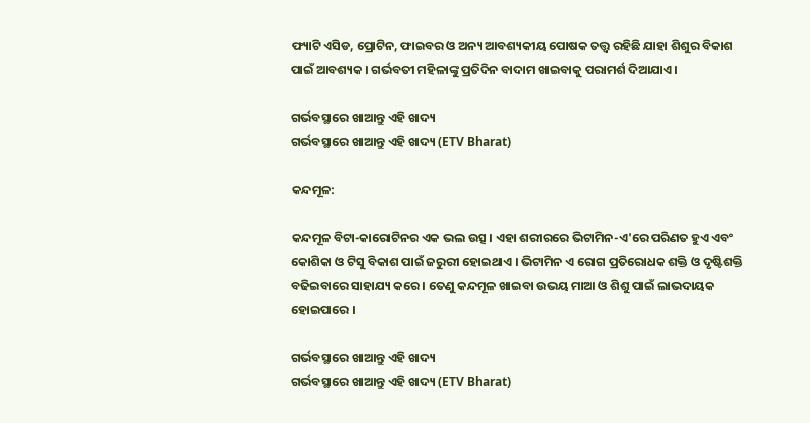ଫ୍ୟାଟି ଏସିଡ, ପ୍ରୋଟିନ, ଫାଇବର ଓ ଅନ୍ୟ ଆବଶ୍ୟକୀୟ ପୋଷକ ତତ୍ତ୍ବ ରହିଛି ଯାହା ଶିଶୁର ବିକାଶ ପାଇଁ ଆବଶ୍ୟକ । ଗର୍ଭବତୀ ମହିଳାଙ୍କୁ ପ୍ରତିଦିନ ବାଦାମ ଖାଇବାକୁ ପରାମର୍ଶ ଦିଆଯାଏ ।

ଗର୍ଭବସ୍ଥାରେ ଖାଆନ୍ତୁ ଏହି ଖାଦ୍ୟ
ଗର୍ଭବସ୍ଥାରେ ଖାଆନ୍ତୁ ଏହି ଖାଦ୍ୟ (ETV Bharat)

କନ୍ଦମୂଳ:

କନ୍ଦମୂଳ ବିଟା-କାରୋଟିନର ଏକ ଭଲ ଉତ୍ସ । ଏହା ଶରୀରରେ ଭିଟାମିନ-ଏ'ରେ ପରିଣତ ହୁଏ ଏବଂ କୋଶିକା ଓ ଟିସୁ ବିକାଶ ପାଇଁ ଜରୁରୀ ହୋଇଥାଏ । ଭିଟାମିନ ଏ ରୋଗ ପ୍ରତିରୋଧକ ଶକ୍ତି ଓ ଦୃଷ୍ଟିଶକ୍ତି ବଢିଇବାରେ ସାହାଯ୍ୟ କରେ । ତେଣୁ କନ୍ଦମୂଳ ଖାଇବା ଉଭୟ ମାଆ ଓ ଶିଶୁ ପାଇଁ ଲାଭଦାୟକ ହୋଇପାରେ ।

ଗର୍ଭବସ୍ଥାରେ ଖାଆନ୍ତୁ ଏହି ଖାଦ୍ୟ
ଗର୍ଭବସ୍ଥାରେ ଖାଆନ୍ତୁ ଏହି ଖାଦ୍ୟ (ETV Bharat)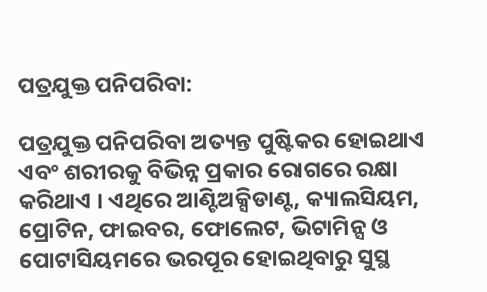ପତ୍ରଯୁକ୍ତ ପନିପରିବା:

ପତ୍ରଯୁକ୍ତ ପନିପରିବା ଅତ୍ୟନ୍ତ ପୁଷ୍ଟିକର ହୋଇଥାଏ ଏବଂ ଶରୀରକୁ ବିଭିନ୍ନ ପ୍ରକାର ରୋଗରେ ରକ୍ଷା କରିଥାଏ । ଏଥିରେ ଆଣ୍ଟିଅକ୍ସିଡାଣ୍ଟ, କ୍ୟାଲସିୟମ, ପ୍ରୋଟିନ, ଫାଇବର, ଫୋଲେଟ, ଭିଟାମିନ୍ସ ଓ ପୋଟାସିୟମରେ ଭରପୂର ହୋଇଥିବାରୁ ସୁସ୍ଥ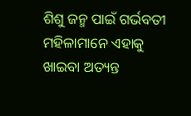ଶିଶୁ ଜନ୍ମ ପାଇଁ ଗର୍ଭବତୀ ମହିଳାମାନେ ଏହାକୁ ଖାଇବା ଅତ୍ୟନ୍ତ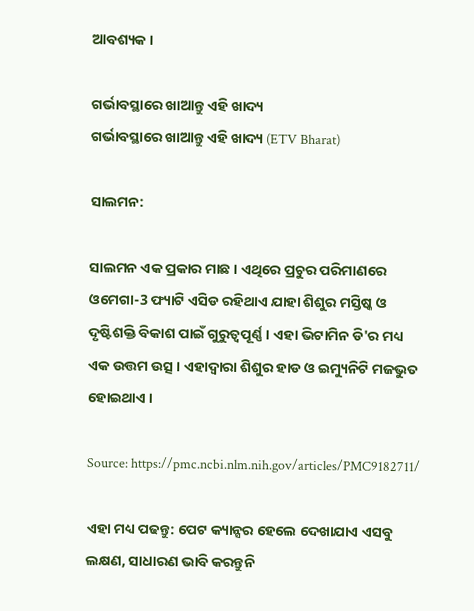ଆବଶ୍ୟକ ।

ଗର୍ଭାବସ୍ଥାରେ ଖାଆନ୍ତୁ ଏହି ଖାଦ୍ୟ
ଗର୍ଭାବସ୍ଥାରେ ଖାଆନ୍ତୁ ଏହି ଖାଦ୍ୟ (ETV Bharat)

ସାଲମନ:

ସାଲମନ ଏକ ପ୍ରକାର ମାଛ । ଏଥିରେ ପ୍ରଚୁର ପରିମାଣରେ ଓମେଗା-3 ଫ୍ୟାଟି ଏସିଡ ରହିଥାଏ ଯାହା ଶିଶୁର ମସ୍ତିଷ୍କ ଓ ଦୃଷ୍ଟିଶକ୍ତି ବିକାଶ ପାଇଁ ଗୁରୁତ୍ବପୂର୍ଣ୍ଣ । ଏହା ଭିଟାମିନ ଡି'ର ମଧ୍ୟ ଏକ ଉତ୍ତମ ଉତ୍ସ । ଏହାଦ୍ବାରା ଶିଶୁର ହାଡ ଓ ଇମ୍ୟୁନିଟି ମଜଭୁତ ହୋଇଥାଏ ।

Source: https://pmc.ncbi.nlm.nih.gov/articles/PMC9182711/

ଏହା ମଧ୍ୟ ପଢନ୍ତୁ: ପେଟ କ୍ୟାନ୍ସର ହେଲେ ଦେଖାଯାଏ ଏସବୁ ଲକ୍ଷଣ, ସାଧାରଣ ଭାବି କରନ୍ତୁନି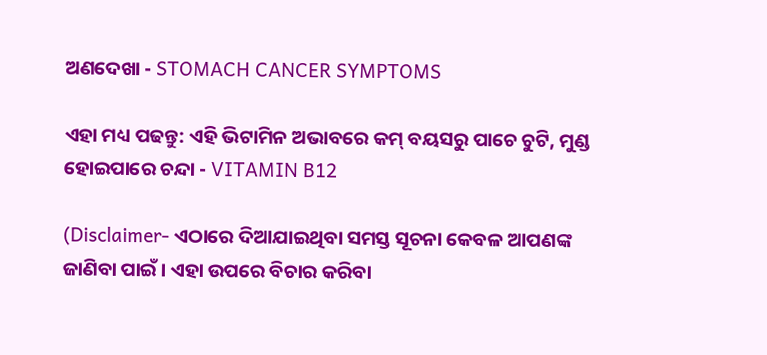ଅଣଦେଖା - STOMACH CANCER SYMPTOMS

ଏହା ମଧ୍ୟ ପଢନ୍ତୁ: ଏହି ଭିଟାମିନ ଅଭାବରେ କମ୍ ବୟସରୁ ପାଚେ ଚୁଟି, ମୁଣ୍ଡ ହୋଇପାରେ ଚନ୍ଦା - VITAMIN B12

(Disclaimer- ଏଠାରେ ଦିଆଯାଇଥିବା ସମସ୍ତ ସୂଚନା କେବଳ ଆପଣଙ୍କ ଜାଣିବା ପାଇଁ । ଏହା ଉପରେ ବିଚାର କରିବା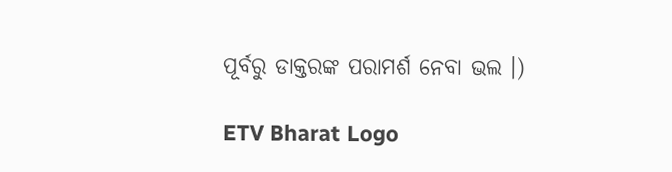ପୂର୍ବରୁ ଡାକ୍ତରଙ୍କ ପରାମର୍ଶ ନେବା ଭଲ ।)

ETV Bharat Logo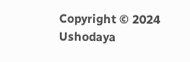Copyright © 2024 Ushodaya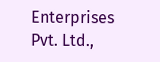Enterprises Pvt. Ltd.,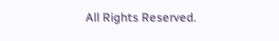All Rights Reserved.